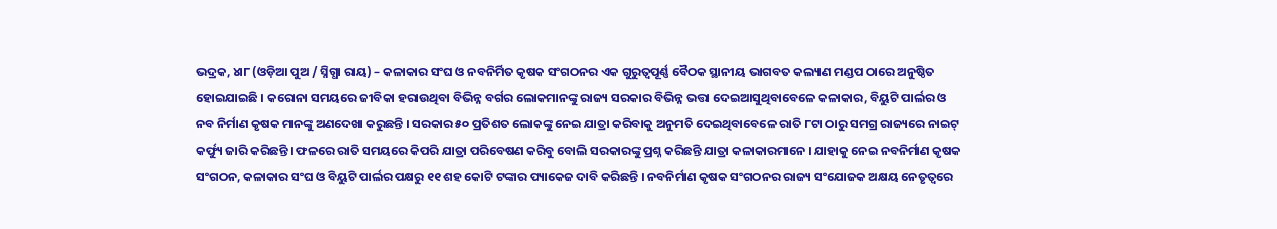ଭଦ୍ରକ, ୪ା୮ (ଓଡ଼ିଆ ପୁଅ / ସ୍ନିଗ୍ଧା ରାୟ) – କଳାକାର ସଂଘ ଓ ନବନିର୍ମିତ କୃଷକ ସଂଗଠନର ଏକ ଗୁରୁତ୍ୱପୂର୍ଣ୍ଣ ବୈଠକ ସ୍ଥାନୀୟ ଭାଗବତ କଲ୍ୟାଣ ମଣ୍ଡପ ଠାରେ ଅନୁଷ୍ଠିତ ହୋଇଯାଇଛି । କରୋନା ସମୟରେ ଜୀବିକା ହରାଉଥିବା ବିଭିନ୍ନ ବର୍ଗର ଲୋକମାନଙ୍କୁ ରାଜ୍ୟ ସରକାର ବିଭିନ୍ନ ଭତ୍ତା ଦେଇଆସୁଥିବାବେଳେ କଳାକାର, ବିୟୁଟି ପାର୍ଲର ଓ ନବ ନିର୍ମାଣ କୃଷକ ମାନଙ୍କୁ ଅଣଦେଖା କରୁଛନ୍ତି । ସରକାର ୫୦ ପ୍ରତିଶତ ଲୋକଙ୍କୁ ନେଇ ଯାତ୍ରା କରିବାକୁ ଅନୁମତି ଦେଇଥିବାବେଳେ ରାତି ୮ଟା ଠାରୁ ସମଗ୍ର ରାଜ୍ୟରେ ନାଇଟ୍ କର୍ଫ୍ୟୁ ଜାରି କରିଛନ୍ତି । ଫଳରେ ରାତି ସମୟରେ କିପରି ଯାତ୍ରା ପରିବେଷଣ କରିବୁ ବୋଲି ସରକାରଙ୍କୁ ପ୍ରଶ୍ନ କରିଛନ୍ତି ଯାତ୍ରା କଳାକାରମାନେ । ଯାହାକୁ ନେଇ ନବନିର୍ମାଣ କୃଷକ ସଂଗଠନ, କଳାକାର ସଂଘ ଓ ବିୟୁଟି ପାର୍ଲର ପକ୍ଷରୁ ୧୧ ଶହ କୋଟି ଟଙ୍କାର ପ୍ୟାକେଜ ଦାବି କରିଛନ୍ତି । ନବନିର୍ମାଣ କୃଷକ ସଂଗଠନର ରାଜ୍ୟ ସଂଯୋଜକ ଅକ୍ଷୟ ନେତୃତ୍ୱରେ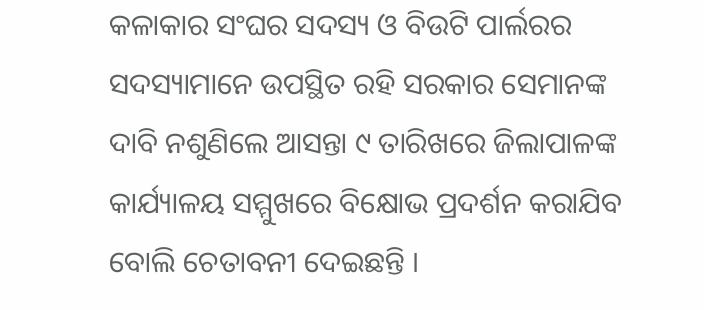କଳାକାର ସଂଘର ସଦସ୍ୟ ଓ ବିଉଟି ପାର୍ଲରର ସଦସ୍ୟାମାନେ ଉପସ୍ଥିତ ରହି ସରକାର ସେମାନଙ୍କ ଦାବି ନଶୁଣିଲେ ଆସନ୍ତା ୯ ତାରିଖରେ ଜିଲାପାଳଙ୍କ କାର୍ଯ୍ୟାଳୟ ସମ୍ମୁଖରେ ବିକ୍ଷୋଭ ପ୍ରଦର୍ଶନ କରାଯିବ ବୋଲି ଚେତାବନୀ ଦେଇଛନ୍ତି ।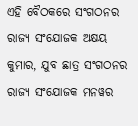ଏହି ବୈଠକରେ ସଂଗଠନର ରାଜ୍ୟ ସଂଯୋଜକ ଅକ୍ଷୟ କୁମାର, ଯୁବ ଛାତ୍ର ସଂଗଠନର ରାଜ୍ୟ ସଂଯୋଜକ ମନୱର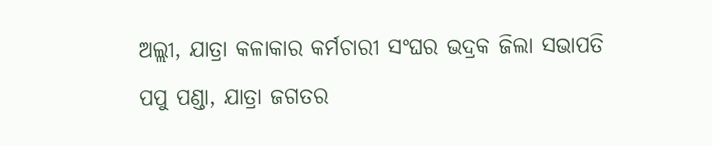ଅଲ୍ଲୀ, ଯାତ୍ରା କଳାକାର କର୍ମଚାରୀ ସଂଘର ଭଦ୍ରକ ଜିଲା ସଭାପତି ପପୁ ପଣ୍ଡା, ଯାତ୍ରା ଜଗତର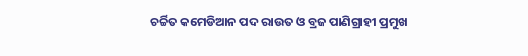ଚର୍ଚ୍ଚିତ କମେଡିଆନ ପଦ ରାଉତ ଓ ବ୍ରଜ ପାଣିଗ୍ରାହୀ ପ୍ରମୁଖ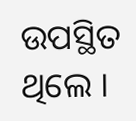ଉପସ୍ଥିତ ଥିଲେ ।